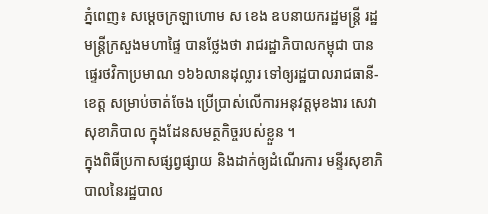ភ្នំពេញ៖ សម្តេចក្រឡាហោម ស ខេង ឧបនាយករដ្ឋមន្រ្តី រដ្ឋមន្រ្តីក្រសួងមហាផ្ទៃ បានថ្លែងថា រាជរដ្ឋាភិបាលកម្ពុជា បានផ្ទេរថវិកាប្រមាណ ១៦៦លានដុល្លារ ទៅឲ្យរដ្ឋបាលរាជធានី-ខេត្ត សម្រាប់ចាត់ចែង ប្រើប្រាស់លើការអនុវត្តមុខងារ សេវាសុខាភិបាល ក្នុងដែនសមត្ថកិច្ចរបស់ខ្លួន ។
ក្នុងពិធីប្រកាសផ្សព្វផ្សាយ និងដាក់ឲ្យដំណើរការ មន្ទីរសុខាភិបាលនៃរដ្ឋបាល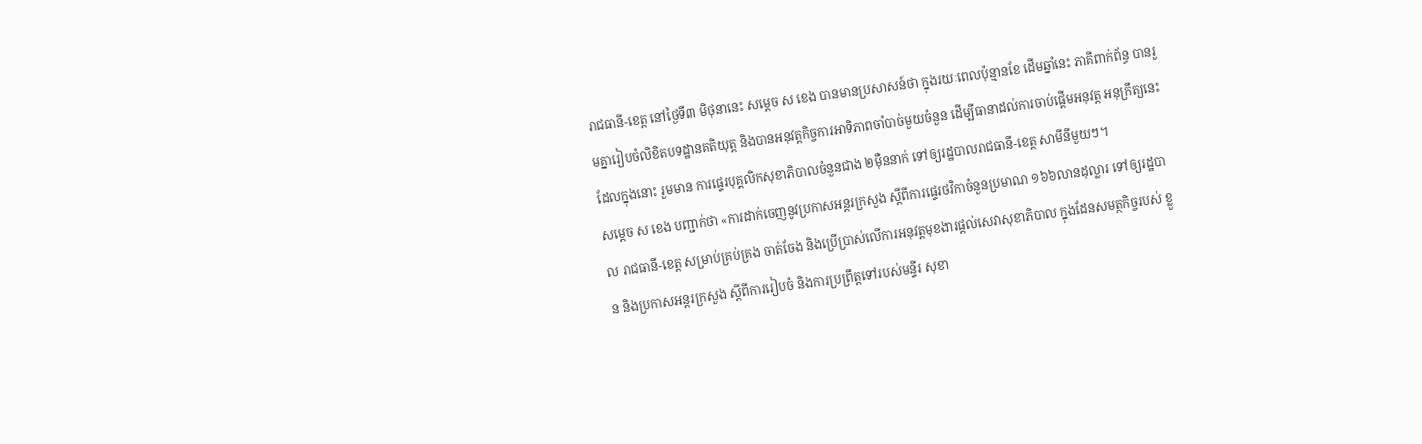រាជធានី-ខេត្ត នៅថ្ងៃទី៣ មិថុនានេះ សម្តេច ស ខេង បានមានប្រសាសន៍ថា ក្នុងរយៈពេលប៉ុន្មានខែ ដើមឆ្នាំនេះ ភាគីពាក់ព័ន្ធ បានរួមគ្នារៀបចំលិខិតបទដ្ឋានគតិយុត្ត និងបានអនុវត្តកិច្ចការអាទិភាពចាំបាច់មួយចំនួន ដើម្បីធានាដល់ការចាប់ផ្តើមអនុវត្ត អនុក្រឹត្យនេះ ដែលក្នុងនោះ រួមមាន ការផ្ទេរបុគ្គលិកសុខាភិបាលចំនួនជាង ២ម៉ឺននាក់ ទៅឲ្យរដ្ឋបាលរាជធានី-ខេត្ត សាមីនីមួយៗ។
សម្ដេច ស ខេង បញ្ជាក់ថា «ការដាក់ចេញនូវប្រកាសអន្តរក្រសួង ស្តីពីការផ្ទេរថវិកាចំនួនប្រមាណ ១៦៦លានដុល្លារ ទៅឲ្យរដ្ឋបាល រាជធានី-ខេត្ត សម្រាប់គ្រប់គ្រង ចាត់ចែង និងប្រើប្រាស់លើការអនុវត្តមុខងារផ្តល់សេវាសុខាភិបាល ក្នុងដែនសមត្ថកិច្ចរបស់ ខ្លួន និងប្រកាសអន្តរក្រសួង ស្តីពីការរៀបចំ និងការប្រព្រឹត្តទៅរបស់មន្ទីរ សុខា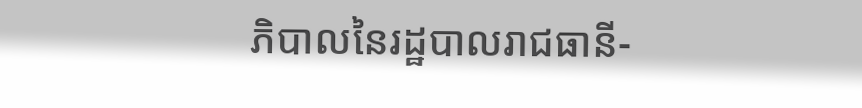ភិបាលនៃរដ្ឋបាលរាជធានី-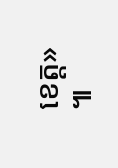ខេត្ត» ៕